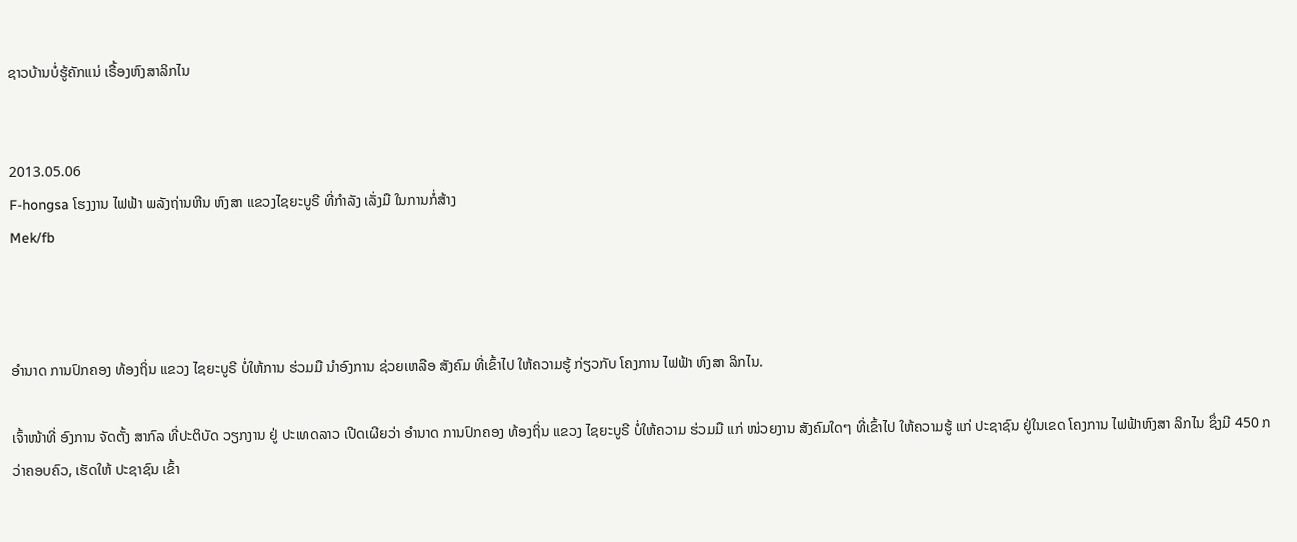ຊາວບ້ານບໍ່ຮູ້ຄັກແນ່ ເຣື້ອງຫົງສາລິກໄນ


2013.05.06
F-hongsa ໂຮງງານ ໄຟຟ້າ ພລັງຖ່ານຫີນ ຫົງສາ ແຂວງໄຊຍະບູຣີ ທີ່ກໍາລັງ ເລັ່ງມື ໃນການກໍ່ສ້າງ
Mek/fb



ອໍານາດ ການປົກຄອງ ທ້ອງຖິ່ນ ແຂວງ ໄຊຍະບູຣີ ບໍ່ໃຫ້ການ ຮ່ວມມື ນໍາອົງການ ຊ່ວຍເຫລືອ ສັງຄົມ ທີ່ເຂົ້າໄປ ໃຫ້ຄວາມຮູ້ ກ່ຽວກັບ ໂຄງການ ໄຟຟ້າ ຫົງສາ ລິກໄນ.

ເຈົ້າໜ້າທີ່ ອົງການ ຈັດຕັ້ງ ສາກົລ ທີ່ປະຕິບັດ ວຽກງານ ຢູ່ ປະເທດລາວ ເປີດເຜີຍວ່າ ອໍານາດ ການປົກຄອງ ທ້ອງຖິ່ນ ແຂວງ ໄຊຍະບູຣີ ບໍ່ໃຫ້ຄວາມ ຮ່ວມມື ແກ່ ໜ່ວຍງານ ສັງຄົມໃດໆ ທີ່ເຂົ້າໄປ ໃຫ້ຄວາມຮູ້ ແກ່ ປະຊາຊົນ ຢູ່ໃນເຂດ ໂຄງການ ໄຟຟ້າຫົງສາ ລິກໄນ ຊຶ່ງມີ 450 ກວ່າຄອບຄົວ, ເຮັດໃຫ້ ປະຊາຊົນ ເຂົ້າ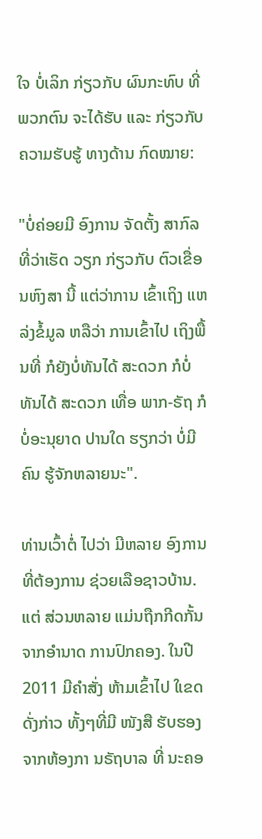ໃຈ ບໍ່ເລິກ ກ່ຽວກັບ ຜົນກະທົບ ທີ່ພວກຕົນ ຈະໄດ້ຮັບ ແລະ ກ່ຽວກັບ ຄວາມຮັບຮູ້ ທາງດ້ານ ກົດໝາຍ:

"ບໍ່ຄ່ອຍມີ ອົງການ ຈັດຕັ້ງ ສາກົລ ທີ່ວ່າເຮັດ ວຽກ ກ່ຽວກັບ ຕົວເຂື່ອນຫົງສາ ນີ້ ແຕ່ວ່າການ ເຂົ້າເຖິງ ແຫລ່ງຂໍ້ມູລ ຫລືວ່າ ການເຂົ້າໄປ ເຖິງພື້ນທີ່ ກໍຍັງບໍ່ທັນໄດ້ ສະດວກ ກໍບໍ່ທັນໄດ້ ສະດວກ ເທື່ອ ພາກ-ຣັຖ ກໍບໍ່ອະນຸຍາດ ປານໃດ ຮຽກວ່າ ບໍ່ມີຄົນ ຮູ້ຈັກຫລາຍນະ".

ທ່ານເວົ້າຕໍ່ ໄປວ່າ ມີຫລາຍ ອົງການ ທີ່ຕ້ອງການ ຊ່ວຍເລືອຊາວບ້ານ. ແຕ່ ສ່ວນຫລາຍ ແມ່ນຖືກກີດກັ້ນ ຈາກອໍານາດ ການປົກຄອງ. ໃນປີ 2011 ມີຄໍາສັ່ງ ຫ້າມເຂົ້າໄປ ໃເຂດດັ່ງກ່າວ ທັ້ງໆທີ່ມີ ໜັງສື ຮັບຮອງ ຈາກຫ້ອງກາ ນຣັຖບາລ ທີ່ ນະຄອ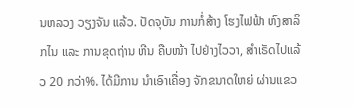ນຫລວງ ວຽງຈັນ ແລ້ວ. ປັດຈຸບັນ ການກໍ່ສ້າງ ໂຮງໄຟຟ້າ ຫົງສາລິກໄນ ແລະ ການຂຸດຖ່ານ ຫີນ ຄືບໜ້າ ໄປຢ່າງໄວວາ, ສໍາເຣັດໄປແລ້ວ 20 ກວ່າ%. ໄດ້ມີການ ນໍາເອົາເຄື່ອງ ຈັກຂນາດໃຫຍ່ ຜ່ານແຂວ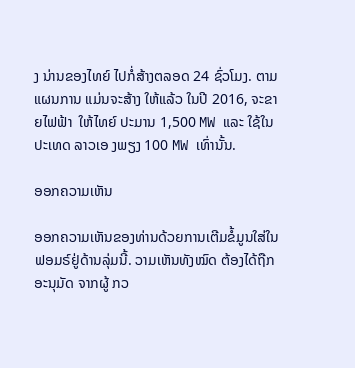ງ ນ່ານຂອງໄທຍ໌ ໄປກໍ່ສ້າງຕລອດ 24 ຊົ່ວໂມງ. ຕາມແຜນການ ແມ່ນຈະສ້າງ ໃຫ້ແລ້ວ ໃນປີ 2016, ຈະຂາຍໄຟຟ້າ  ໃຫ້ໄທຍ໌ ປະມານ 1,500 MW ແລະ ໃຊ້ໃນປະເທດ ລາວເອ ງພຽງ 100 MW ເທົ່ານັ້ນ.

ອອກຄວາມເຫັນ

ອອກຄວາມເຫັນຂອງທ່ານດ້ວຍການເຕີມຂໍ້ມູນໃສ່ໃນຟອມຣ໌ຢູ່ດ້ານລຸ່ມນີ້. ວາມເຫັນທັງໝົດ ຕ້ອງໄດ້ຖືກ ອະນຸມັດ ຈາກຜູ້ ກວ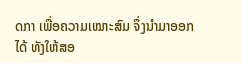ດກາ ເພື່ອຄວາມເໝາະສົມ ຈຶ່ງນໍາມາອອກໄດ້ ທັງໃຫ້ສອ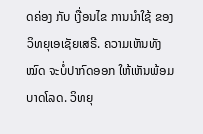ດຄ່ອງ ກັບ ເງື່ອນໄຂ ການນຳໃຊ້ ຂອງ ວິທຍຸເອເຊັຍເສຣີ. ຄວາມເຫັນທັງໝົດ ຈະບໍ່ປາກົດອອກ ໃຫ້ເຫັນພ້ອມບາດໂລດ. ວິທຍຸ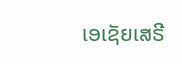ເອເຊັຍເສຣີ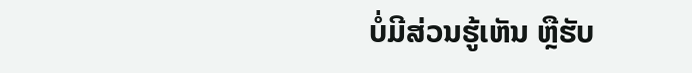ບໍ່ມີສ່ວນຮູ້ເຫັນ ຫຼືຮັບ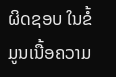ຜິດຊອບ ໃນຂໍ້ມູນເນື້ອຄວາມ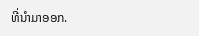ທີ່ນໍາມາອອກ.